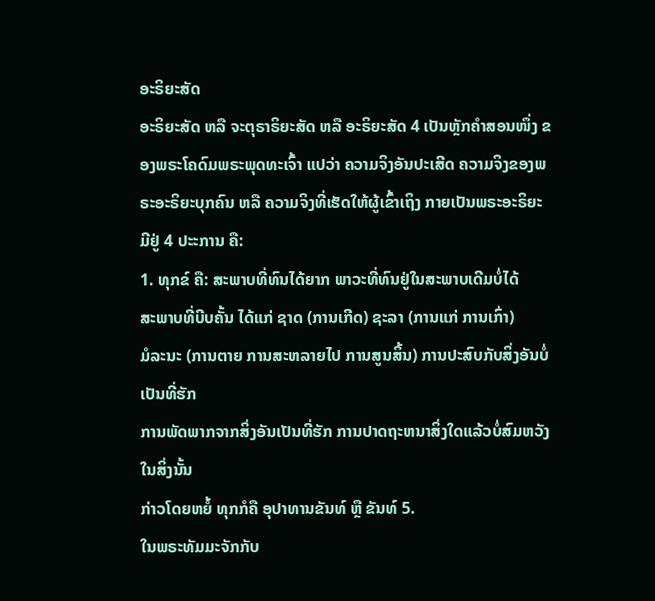ອະຣິຍະສັດ
ອະຣິຍະສັດ ຫລື ຈະຕຸຣາຣິຍະສັດ ຫລື ອະຣິຍະສັດ 4 ເປັນຫຼັກຄຳສອນໜຶ່ງ ຂອງພຣະໂຄດົມພຣະພຸດທະເຈົ້າ ແປວ່າ ຄວາມຈິງອັນປະເສີດ ຄວາມຈິງຂອງພຣະອະຣິຍະບຸກຄົນ ຫລື ຄວາມຈິງທີ່ເຮັດໃຫ້ຜູ້ເຂົ້າເຖິງ ກາຍເປັນພຣະອະຣິຍະ
ມີຢູ່ 4 ປະະການ ຄື:
1. ທຸກຂ໌ ຄື: ສະພາບທີ່ທົນໄດ້ຍາກ ພາວະທີ່ທົນຢູ່ໃນສະພາບເດີມບໍ່ໄດ້
ສະພາບທີ່ບີບຄັ້ນ ໄດ້ແກ່ ຊາດ (ການເກີດ) ຊະລາ (ການແກ່ ການເກົ່າ)
ມໍລະນະ (ການຕາຍ ການສະຫລາຍໄປ ການສູນສິ້ນ) ການປະສົບກັບສິ່ງອັນບໍ່ເປັນທີ່ຮັກ
ການພັດພາກຈາກສິ່ງອັນເປັນທີ່ຮັກ ການປາດຖະຫນາສິ່ງໃດແລ້ວບໍ່ສົມຫວັງໃນສິ່ງນັ້ນ
ກ່າວໂດຍຫຍໍ້ ທຸກກໍຄື ອຸປາທານຂັນທ໌ ຫຼື ຂັນທ໌ 5.
ໃນພຣະທັມມະຈັກກັບ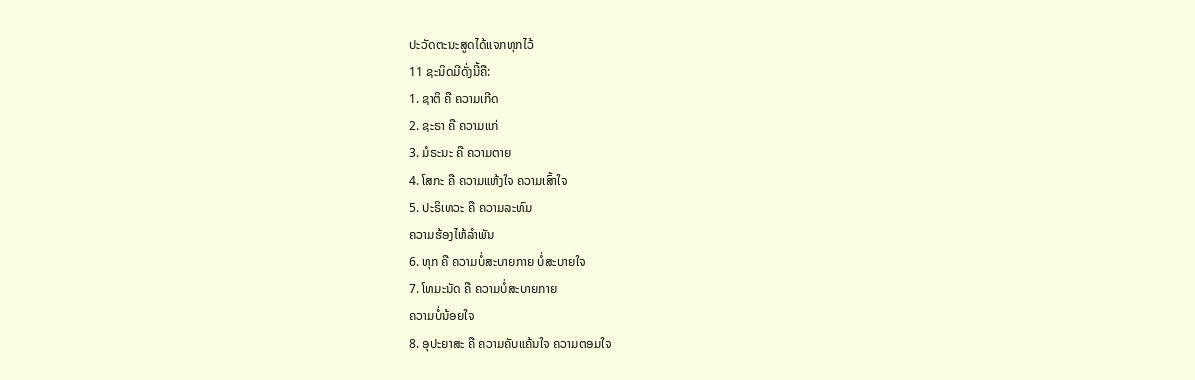ປະວັດຕະນະສູດໄດ້ແຈກທຸກໄວ້
11 ຊະນິດມີດັ່ງນີ້ຄື:
1. ຊາຕິ ຄື ຄວາມເກີດ
2. ຊະຣາ ຄື ຄວາມແກ່
3. ມໍຣະນະ ຄື ຄວາມຕາຍ
4. ໂສກະ ຄື ຄວາມແຫ້ງໃຈ ຄວາມເສົ້າໃຈ
5. ປະຣິເທວະ ຄື ຄວາມລະທົມ
ຄວາມຮ້ອງໄຫ້ລຳພັນ
6. ທຸກ ຄື ຄວາມບໍ່ສະບາຍກາຍ ບໍ່ສະບາຍໃຈ
7. ໂທມະນັດ ຄື ຄວາມບໍ່ສະບາຍກາຍ
ຄວາມບໍ່ນ້ອຍໃຈ
8. ອຸປະຍາສະ ຄື ຄວາມຄັບແຄ້ນໃຈ ຄວາມຕອມໃຈ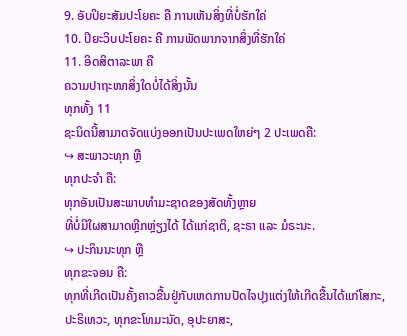9. ອັບປິຍະສັມປະໂຍຄະ ຄື ການເຫັນສິ່ງທີ່ບໍ່ຮັກໃຄ່
10. ປິຍະວິບປະໂຍຄະ ຄື ການພັດພາກຈາກສິ່ງທີ່ຮັກໃຄ່
11. ອິດສິຕາລະພາ ຄື
ຄວາມປາຖະໜາສິ່ງໃດບໍ່ໄດ້ສິ່ງນັ້ນ
ທຸກທັ້ງ 11
ຊະນິດນີ້ສາມາດຈັດແບ່ງອອກເປັນປະເພດໃຫຍ່ໆ 2 ປະເພດຄື:
↪ ສະພາວະທຸກ ຫຼື
ທຸກປະຈຳ ຄື:
ທຸກອັນເປັນສະພາບທໍາມະຊາດຂອງສັດທັ້ງຫຼາຍ
ທີ່ບໍ່ມີໃຜສາມາດຫຼີກຫຼ່ຽງໄດ້ ໄດ້ແກ່ຊາຕິ, ຊະຣາ ແລະ ມໍຣະນະ.
↪ ປະກິນນະທຸກ ຫຼື
ທຸກຂະຈອນ ຄື:
ທຸກທີ່ເກີດເປັນຄັ້ງຄາວຂື້ນຢູ່ກັບເຫດການປັດໄຈປຸງແຕ່ງໃຫ້ເກີດຂື້ນໄດ້ແກ່ໂສກະ, ປະຣິເທວະ, ທຸກຂະໂທມະນັດ, ອຸປະຍາສະ,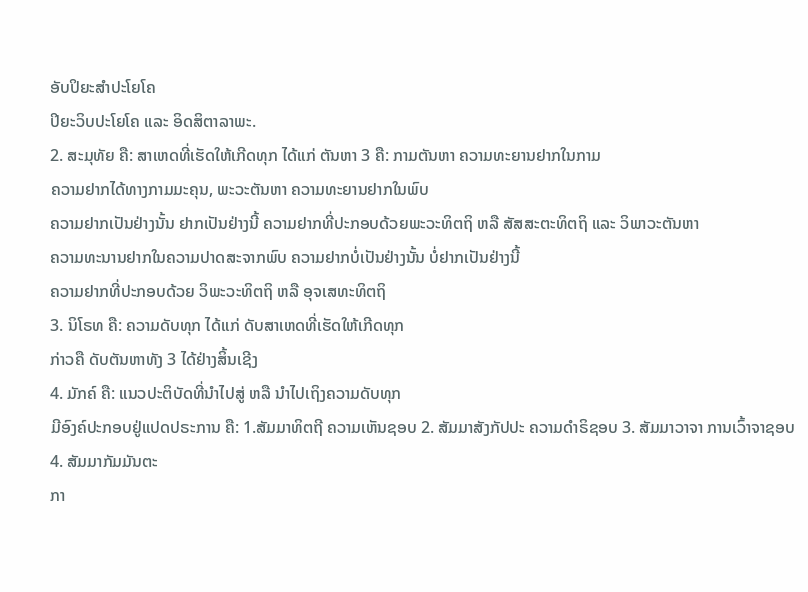ອັບປິຍະສຳປະໂຍໂຄ
ປິຍະວິບປະໂຍໂຄ ແລະ ອິດສິຕາລາພະ.
2. ສະມຸທັຍ ຄື: ສາເຫດທີ່ເຮັດໃຫ້ເກີດທຸກ ໄດ້ແກ່ ຕັນຫາ 3 ຄື: ກາມຕັນຫາ ຄວາມທະຍານຢາກໃນກາມ
ຄວາມຢາກໄດ້ທາງກາມມະຄຸນ, ພະວະຕັນຫາ ຄວາມທະຍານຢາກໃນພົບ
ຄວາມຢາກເປັນຢ່າງນັ້ນ ຢາກເປັນຢ່າງນີ້ ຄວາມຢາກທີ່ປະກອບດ້ວຍພະວະທິຕຖິ ຫລື ສັສສະຕະທິຕຖິ ແລະ ວິພາວະຕັນຫາ
ຄວາມທະນານຢາກໃນຄວາມປາດສະຈາກພົບ ຄວາມຢາກບໍ່ເປັນຢ່າງນັ້ນ ບໍ່ຢາກເປັນຢ່າງນີ້
ຄວາມຢາກທີ່ປະກອບດ້ວຍ ວິພະວະທິຕຖິ ຫລື ອຸຈເສທະທິຕຖິ
3. ນິໂຣທ ຄື: ຄວາມດັບທຸກ ໄດ້ແກ່ ດັບສາເຫດທີ່ເຮັດໃຫ້ເກີດທຸກ
ກ່າວຄື ດັບຕັນຫາທັງ 3 ໄດ້ຢ່າງສິ້ນເຊີງ
4. ມັກຄ໌ ຄື: ແນວປະຕິບັດທີ່ນຳໄປສູ່ ຫລື ນຳໄປເຖິງຄວາມດັບທຸກ
ມີອົງຄ໌ປະກອບຢູ່ແປດປຣະການ ຄື: 1.ສັມມາທິຕຖີ ຄວາມເຫັນຊອບ 2. ສັມມາສັງກັປປະ ຄວາມດຳຣິຊອບ 3. ສັມມາວາຈາ ການເວົ້າຈາຊອບ 4. ສັມມາກັມມັນຕະ
ກາ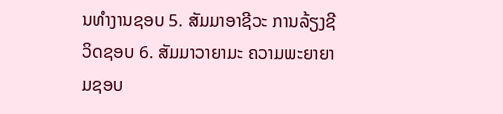ນທໍາງານຊອບ 5. ສັມມາອາຊີວະ ການລ້ຽງຊີວິດຊອບ 6. ສັມມາວາຍາມະ ຄວາມພະຍາຍາມຊອບ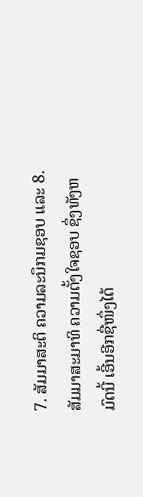7. ສັມມາສະຕິ ຄວາມລະນຶກມຊອບ ແລະ 8. ສັມມາສະມາທິ ຄວາມຕັ້ງໃຈຊອບ ຊຶ່ງທັງຫມົດນີ້ ເອີ້ນອີກຊື່ໜຶ່ງໄດ້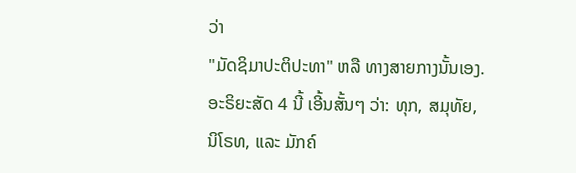ວ່າ
"ມັດຊິມາປະຕິປະທາ" ຫລື ທາງສາຍກາງນັ້ນເອງ.
ອະຣິຍະສັດ 4 ນີ້ ເອີ້ນສັ້ນໆ ວ່າ: ທຸກ, ສມຸທັຍ,
ນິໂຣທ, ແລະ ມັກຄ໌